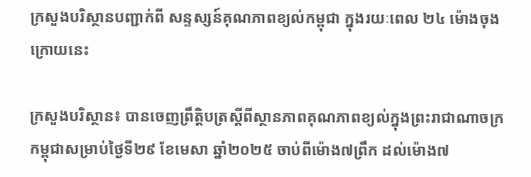ក្រសួងបរិស្ថានបញ្ជាក់ពី សន្ទស្សន៍គុណភាពខ្យល់កម្ពុជា ក្នុងរយៈពេល ២៤ ម៉ោងចុងក្រោយនេះ

ក្រសួងបរិស្ថាន៖ បានចេញព្រឹត្តិបត្រស្តីពីស្ថានភាពគុណភាពខ្យល់ក្នុងព្រះរាជាណាចក្រកម្ពុជាសម្រាប់ថ្ងៃទី២៩ ខែមេសា ឆ្នាំ២០២៥ ចាប់ពីម៉ោង៧ព្រឹក ដល់ម៉ោង៧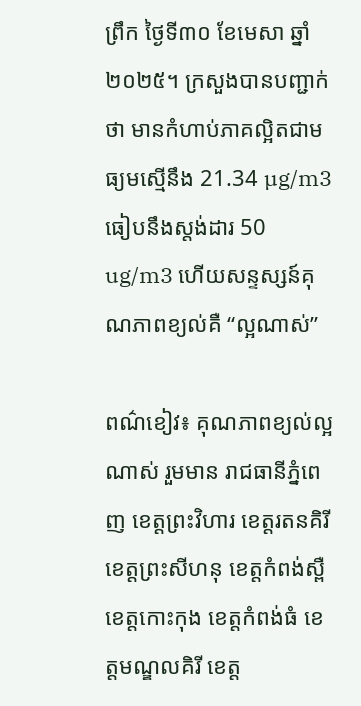ព្រឹក ថ្ងៃទី៣០ ខែមេសា ឆ្នាំ២០២៥។ ក្រសួងបានបញ្ជាក់ថា មានកំហាប់ភាគល្អិតជាមធ្យមស្មើនឹង 21.34 µg/m3 ធៀបនឹងស្តង់ដារ 50 ug/m3 ហើយសន្ទស្សន៍គុណភាពខ្យល់គឺ “ល្អណាស់”

ពណ៌ខៀវ៖ គុណភាពខ្យល់ល្អណាស់ រួមមាន រាជធានីភ្នំពេញ ខេត្តព្រះវិហារ ខេត្តរតនគិរី ខេត្តព្រះសីហនុ ខេត្តកំពង់ស្ពឺ ខេត្តកោះកុង ខេត្តកំពង់ធំ ខេត្តមណ្ឌលគិរី ខេត្ត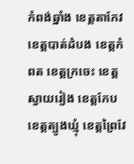កំពង់ឆ្នាំង ខេត្តតាកែវ ខេត្តបាត់ដំបង ខេត្តកំពត ខេត្តក្រចេះ ខេត្តស្វាយរៀង ខេត្តកែប ខេត្តត្បូងឃ្មុំ ខេត្តព្រៃវែ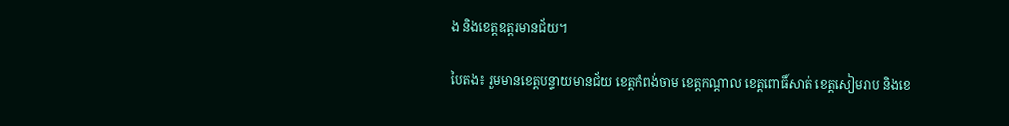ង និងខេត្តឧត្តរមានជ័យ។

បៃតង៖ រួមមានខេត្តបន្ទាយមានជ័យ ខេត្តកំពង់ចាម ខេត្តកណ្តាល ខេត្តពោធិ៍សាត់ ខេត្តសៀមរាប និងខេ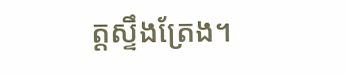ត្តស្ទឹងត្រែង។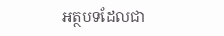អត្ថបទដែលជា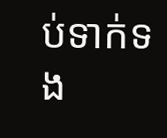ប់ទាក់ទង